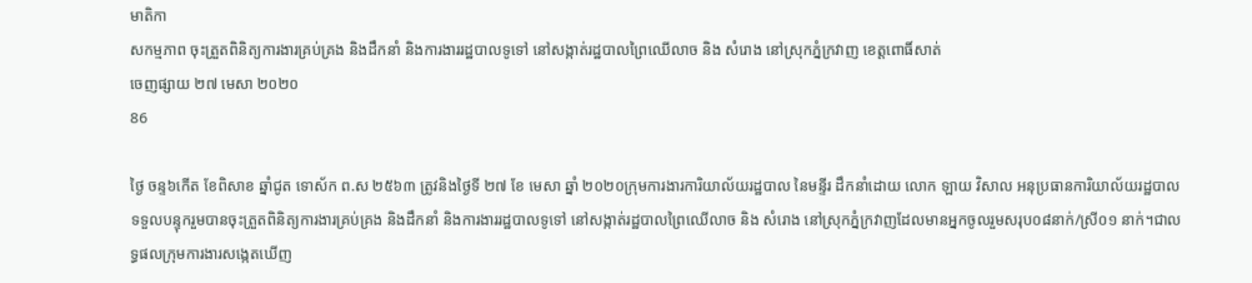មាតិកា
សកម្មភាព ចុះត្រួតពិនិត្យការងារគ្រប់គ្រង និងដឹកនាំ និងការងាររដ្ឋបាលទូទៅ នៅសង្កាត់រដ្ឋបាលព្រៃឈើលាច និង សំរោង នៅស្រុកភ្នំក្រវាញ ខេត្តពោធិ៍សាត់
ចេញផ្សាយ ២៧ មេសា ២០២០
86

ថ្ងៃ ចន្ទ៦កើត ខែពិសាខ ឆ្នាំជូត ទោស័ក ព.ស ២៥៦៣ ត្រូវនិងថ្ងៃទី ២៧ ខែ មេសា ឆ្នាំ ២០២០ក្រុមការងារការិយាល័យរដ្ឋបាល នៃមន្ទីរ ដឹកនាំដោយ លោក ឡាយ វិសាល អនុប្រធានការិយាល័យរដ្ឋបាលទទួលបន្ទុករួមបានចុះត្រួតពិនិត្យការងារគ្រប់គ្រង និងដឹកនាំ និងការងាររដ្ឋបាលទូទៅ នៅសង្កាត់រដ្ឋបាលព្រៃឈើលាច និង សំរោង នៅស្រុកភ្នំក្រវាញដែលមានអ្នកចូលរួមសរុប០៨នាក់/ស្រី០១ នាក់។ជាលទ្ធផលក្រុមការងារសង្កេតឃើញ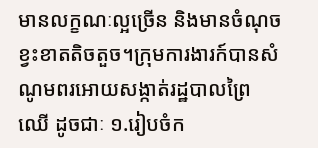មានលក្ខណៈល្អច្រើន និងមានចំណុចខ្វះខាតតិចតួច។ក្រុមការងារក៍បានសំណូមពរអោយសង្កាត់រដ្ឋបាលព្រៃឈើ ដូចជាៈ ១.រៀបចំក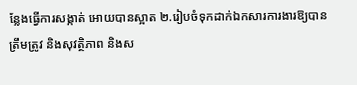ន្លែងធ្វើការសង្កាត់ អោយបានស្អាត ២.រៀបចំទុកដាក់ឯកសារការងារឱ្យបានត្រឹមត្រូវ និងសុវត្ថិភាព និងស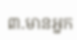៣.មានអ្នក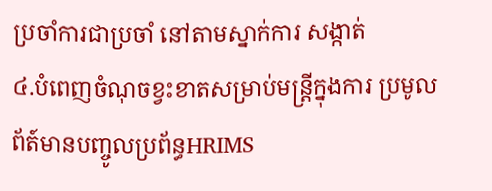ប្រចាំការជាប្រចាំ នៅតាមស្នាក់ការ សង្កាត់
៤.បំពេញចំណុចខ្វះខាតសម្រាប់មន្រ្តីក្នុងការ ប្រមូលព័ត៍មានបញ្ចូលប្រព័ន្ធHRIMS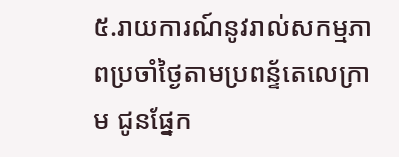៥.រាយការណ៍នូវរាល់សកម្មភាពប្រចាំថ្ងៃតាមប្រពន្ទ័តេលេក្រាម ជូនផ្នែក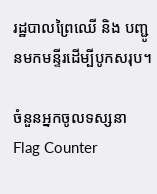រដ្ឋបាលព្រៃឈើ និង បញ្ជូនមកមន្ទីរដើម្បីបូកសរុប។

ចំនួនអ្នកចូលទស្សនា
Flag Counter